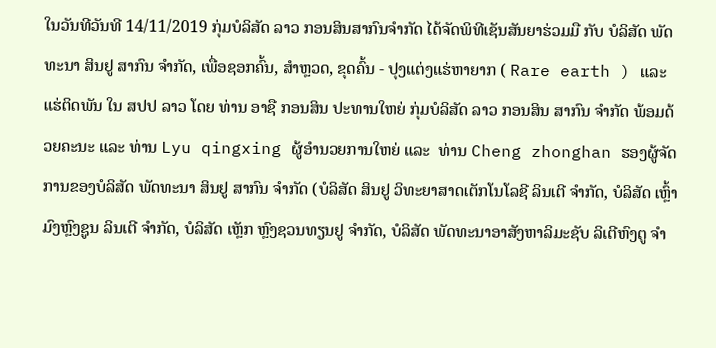ໃນວັນທີວັນທີ 14/11/2019 ກຸ່ມບໍລິສັດ ລາວ ກອນສິນສາກົນຈໍາກັດ ໄດ້ຈັດພິທີເຊັນສັນຍາຮ່ວມມື ກັບ ບໍລິສັດ ພັດທະນາ ສິນຢູ ສາກົນ ຈໍາກັດ, ເພື່ອຊອກຄົ້ນ, ສໍາຫຼວດ, ຂຸດຄົ້ນ - ປຸງແຕ່ງແຮ່ຫາຍາກ ( Rare earth ) ແລະ ແຮ່ຕິດພັນ ໃນ ສປປ ລາວ ໂດຍ ທ່ານ ອາຊື ກອນສິນ ປະທານໃຫຍ່ ກຸ່ມບໍລິສັດ ລາວ ກອນສິນ ສາກົນ ຈໍາກັດ ພ້ອມດ້ວຍຄະນະ ແລະ ທ່ານ Lyu qingxing ຜູ້ອຳນວຍການໃຫຍ່ ແລະ  ທ່ານ Cheng zhonghan ຮອງຜູ້ຈັດ ການຂອງບໍລິສັດ ພັດທະນາ ສິນຢູ ສາກົນ ຈໍາກັດ (ບໍລິສັດ ສິນຢູ ວິທະຍາສາດເຕັກໂນໂລຊີ ລິນເຕີ ຈໍາກັດ, ບໍລິສັດ ເຫຼົ້າ ມົງຫຼົງຊູນ ລິນເຕີ ຈໍາກັດ, ບໍລິສັດ ເຫຼັກ ຫຼົງຊວນທຽນຢູ ຈຳກັດ, ບໍລິສັດ ພັດທະນາອາສັງຫາລິມະຊັບ ລິເຕີຫົງຕູ ຈຳ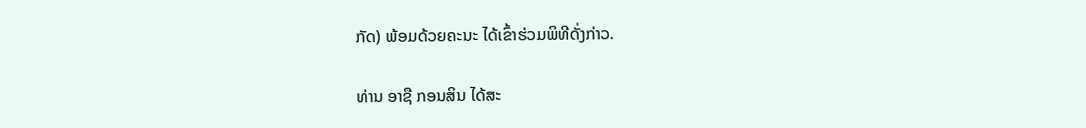ກັດ) ພ້ອມດ້ວຍຄະນະ ໄດ້ເຂົ້າຮ່ວມພິທີດັ່ງກ່າວ.

ທ່ານ ອາຊື ກອນສິນ ໄດ້ສະ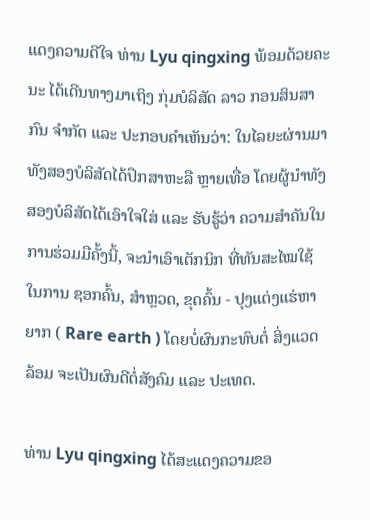ແດງຄວາມດີໃຈ ທ່ານ Lyu qingxing ພ້ອມດ້ວຍຄະນະ ໄດ້ເດີນທາງມາເຖິງ ກຸ່ມບໍລິສັດ ລາວ ກອນສິນສາກົນ ຈໍາກັດ ແລະ ປະກອບຄຳເຫັນວ່າ: ໃນໄລຍະຜ່ານມາ ທັງສອງບໍລິສັດໄດ້ປຶກສາຫະລື ຫຼາຍເທື່ອ ໂດຍຜູ້ນຳທັງສອງບໍລິສັດໄດ້ເອົາໃຈໃສ່ ແລະ ຮັບຮູ້ວ່າ ຄວາມສຳຄັນໃນການຮ່ວມມືຄັ້ງນີ້, ຈະນຳເອົາເຕັກນິກ ທີ່ທັນສະໄໝໃຊ້ໃນການ ຊອກຄົ້ນ, ສໍາຫຼວດ, ຂຸດຄົ້ນ - ປຸງແຕ່ງແຮ່ຫາຍາກ ( Rare earth ) ໂດຍບໍ່ຜົນກະທົບຕໍ່ ສິ່ງແວດລ້ອມ ຈະເປັນຜົນດີຕໍ່ສັງຄົມ ແລະ ປະເທດ.

ທ່ານ Lyu qingxing ໄດ້ສະແດງຄວາມຂອ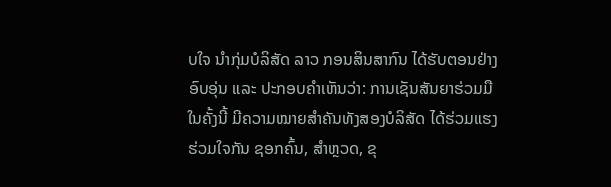ບໃຈ ນຳກຸ່ມບໍລິສັດ ລາວ ກອນສິນສາກົນ ໄດ້ຮັບຕອນຢ່າງ ອົບອຸ່ນ ແລະ ປະກອບຄຳເຫັນວ່າ: ການເຊັນສັນຍາຮ່ວມມືໃນຄັ້ງນີ້ ມີຄວາມໝາຍສຳຄັນທັງສອງບໍລິສັດ ໄດ້ຮ່ວມແຮງ ຮ່ວມໃຈກັນ ຊອກຄົ້ນ, ສໍາຫຼວດ, ຂຸ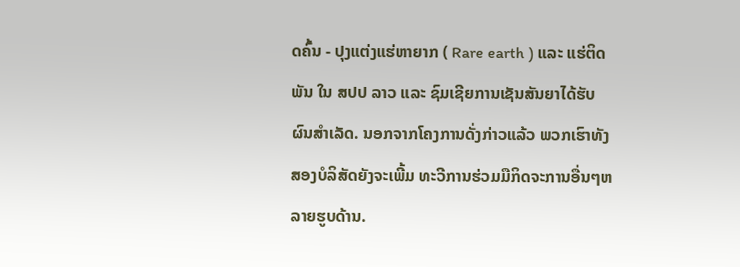ດຄົ້ນ - ປຸງແຕ່ງແຮ່ຫາຍາກ ( Rare earth ) ແລະ ແຮ່ຕິດພັນ ໃນ ສປປ ລາວ ແລະ ຊົມເຊີຍການເຊັນສັນຍາໄດ້ຮັບຜົນສຳເລັດ. ນອກຈາກໂຄງການດັ່ງກ່າວແລ້ວ ພວກເຮົາທັງສອງບໍລິສັດຍັງຈະເພີ້ມ ທະວີການຮ່ວມມືກິດຈະການອື່ນໆຫລາຍຮູບດ້ານ.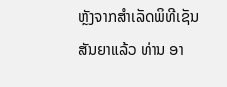ຫຼັງຈາກສໍາເລັດພິທີເຊັນສັນຍາແລ້ວ ທ່ານ ອາ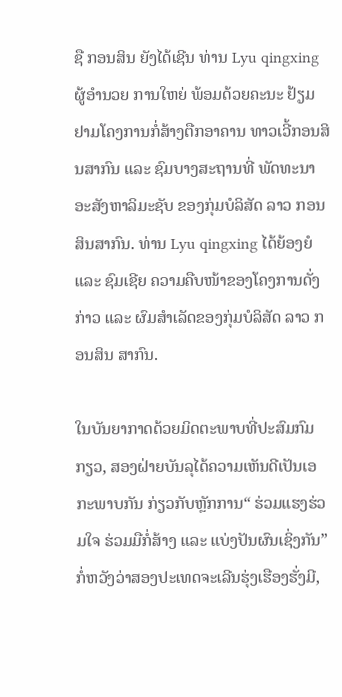ຊື ກອນສິນ ຍັງໄດ້ເຊີນ ທ່ານ Lyu qingxing ຜູ້ອຳນວຍ ການໃຫຍ່ ພ້ອມດ້ວຍຄະນະ ຢ້ຽມຢາມໂຄງການກໍ່ສ້າງຕືກອາຄານ ທາວເວີ້ກອນສິນສາກົນ ແລະ ຊົມບາງສະຖານທີ່ ພັດທະນາ ອະສັງຫາລິມະຊັບ ຂອງກຸ່ມບໍລິສັດ ລາວ ກອນສິນສາກົນ. ທ່ານ Lyu qingxing ໄດ້ຍ້ອງຍໍ ແລະ ຊົມເຊີຍ ຄວາມຄືບໜ້າຂອງໂຄງການດັ່ງກ່າວ ແລະ ຜົມສຳເລັດຂອງກຸ່ມບໍລິສັດ ລາວ ກອນສິນ ສາກົນ.

ໃນບັນຍາກາດດ້ວຍມິດຕະພາບທີ່ປະສົມກົມກຽວ, ສອງຝ່າຍບັນລຸໄດ້ຄວາມເຫັນດີເປັນເອກະພາບກັນ ກ່ຽວກັບຫຼັກການ“ ຮ່ວມແຮງຮ່ວມໃຈ ຮ່ວມມືກໍ່ສ້າງ ແລະ ແບ່ງປັນຜົນເຊິ່ງກັນ” ກໍ່ຫວັງວ່າສອງປະເທດຈະເລີນຮຸ່ງເຮືອງຮັ່ງມີ,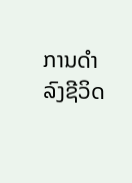ການດຳລົງຊີວິດ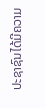ປະຊາຊົນໄດ້ມີຄວາມ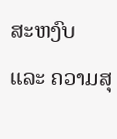ສະຫງົບ ແລະ ຄວາມສຸ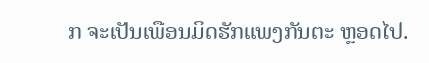ກ ຈະເປັນເພືອນມິດຮັກແພງກັນຕະ ຫຼອດໄປ.